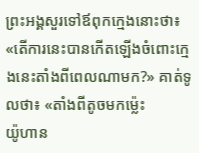ព្រះអង្គសួរទៅឪពុកក្មេងនោះថា៖ «តើការនេះបានកើតឡើងចំពោះក្មេងនេះតាំងពីពេលណាមក?» គាត់ទូលថា៖ «តាំងពីតូចមកម៉្លេះ
យ៉ូហាន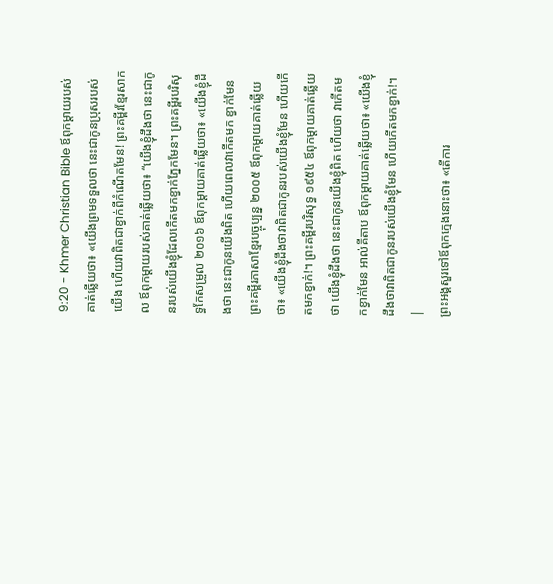9:20 - Khmer Christian Bible ឪពុកម្តាយរបស់គាត់ឆ្លើយថា៖ «យើងព្រមទទួលថា នេះជាកូនប្រុសរបស់យើង ហើយវាពិតជាខ្វាក់ពីកំណើតមែន! ព្រះគម្ពីរខ្មែរសាកល ឪពុកម្ដាយរបស់គាត់ឆ្លើយថា៖ “យើងខ្ញុំដឹងថា នេះជាកូនរបស់យើងខ្ញុំដែលកើតមកខ្វាក់ភ្នែកមែន។ ព្រះគម្ពីរបរិសុទ្ធកែសម្រួល ២០១៦ ឪពុកម្តាយគាត់ឆ្លើយថា៖ «យើងខ្ញុំដឹងថា នេះជាកូនយើងពិត ហើយពេលវាកើតមក ខ្វាក់មែន ព្រះគម្ពីរភាសាខ្មែរបច្ចុប្បន្ន ២០០៥ ឪពុកម្ដាយគាត់ឆ្លើយថា៖ «យើងខ្ញុំដឹងថាវាពិតជាកូនរបស់យើងខ្ញុំមែន ហើយកើតមកខ្វាក់!។ ព្រះគម្ពីរបរិសុទ្ធ ១៩៥៤ ឪពុកម្តាយគាត់ឆ្លើយថា យើងខ្ញុំដឹងថា នេះជាកូនយើងខ្ញុំពិត ហើយថា វាកើតមកខ្វាក់មែន អាល់គីតាប ឪពុកម្ដាយគាត់ឆ្លើយថា៖ «យើងខ្ញុំដឹងថាវាពិតជាកូនរបស់យើងខ្ញុំមែន ហើយកើតមកខ្វាក់!។ |
ព្រះអង្គសួរទៅឪពុកក្មេងនោះថា៖ «តើការ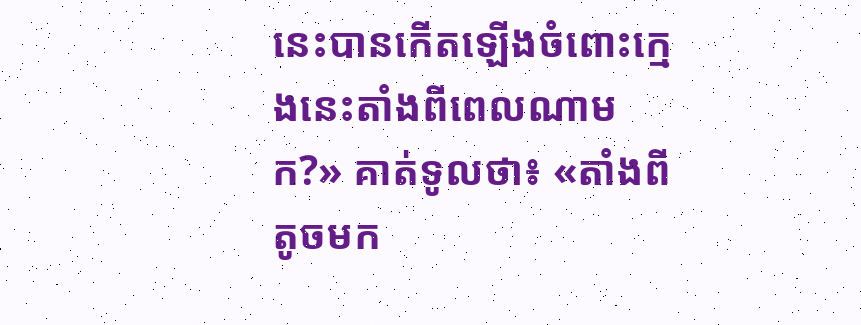នេះបានកើតឡើងចំពោះក្មេងនេះតាំងពីពេលណាមក?» គាត់ទូលថា៖ «តាំងពីតូចមក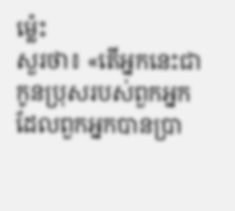ម៉្លេះ
សួរថា៖ «តើអ្នកនេះជាកូនប្រុសរបស់ពួកអ្នក ដែលពួកអ្នកបានប្រា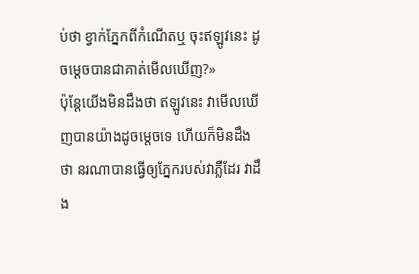ប់ថា ខ្វាក់ភ្នែកពីកំណើតឬ ចុះឥឡូវនេះ ដូចម្ដេចបានជាគាត់មើលឃើញ?»
ប៉ុន្ដែយើងមិនដឹងថា ឥឡូវនេះ វាមើលឃើញបានយ៉ាងដូចម្ដេចទេ ហើយក៏មិនដឹងថា នរណាបានធ្វើឲ្យភ្នែករបស់វាភ្លឺដែរ វាដឹង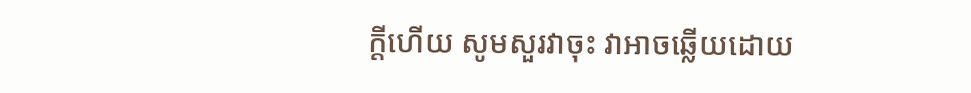ក្ដីហើយ សូមសួរវាចុះ វាអាចឆ្លើយដោយ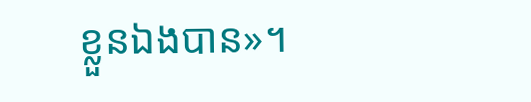ខ្លួនឯងបាន»។